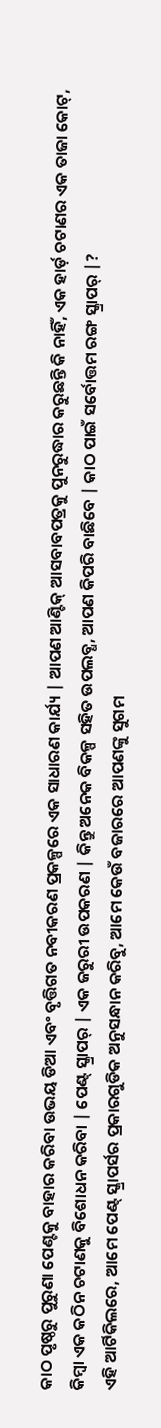କାଠ ପୃଷ୍ଠରୁ ପୁରୁଣା ପେଣ୍ଟକୁ ବାହାର କରିବା ଉଭୟ ଡିଆ ଏବଂ ବୃତ୍ତିଗତ ନବୀକରଣ ପ୍ରକଳ୍ପରେ ଏକ ସାଧାରଣ କାର୍ଯ୍ୟ | ଆପଣ ଆଣ୍ଟିକ୍ ଆସବାବପତ୍ରକୁ ପୁନରୁଦ୍ଧାର କରୁଛନ୍ତି କି ନାହିଁ, ଏକ ହାର୍ଡ଼ ଚଟାଣର ଏକ ତାଜା କୋଟ୍, କିମ୍ବା ଏକ କଠିନ ଚଟାଣକୁ ବିଶୋଧନ କରିବା | ପେଣ୍ଟ୍ ସ୍କ୍ରାପର୍ | ଏକ ଜରୁରୀ ଉପକରଣ | କିନ୍ତୁ ଅନେକ ବିକଳ୍ପ ସହିତ ଉପଲବ୍ଧ, ଆପଣ କିପରି ବାଛିବେ | କାଠ ପାଇଁ ସର୍ବୋତ୍ତମ ରଙ୍ଗ ସ୍କ୍ରାପର୍ |?
ଏହି ଆର୍ଟିକିଲରେ, ଆମେ ପେଣ୍ଟ୍ ସ୍କ୍ରାପର୍ସର ପ୍ରକାରଗୁଡିକ ଅନୁସନ୍ଧାନ କରିବୁ, ଆମେ କେଉଁ ବଜାରରେ ଆପଣଙ୍କୁ ସୁଗମ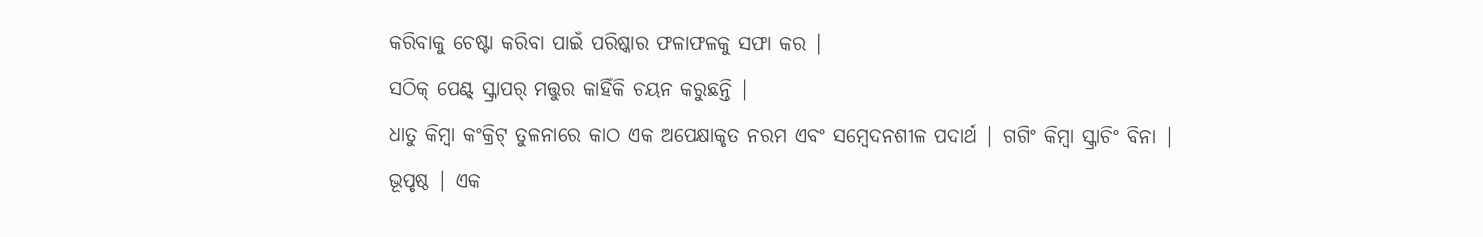କରିବାକୁ ଚେଷ୍ଟା କରିବା ପାଇଁ ପରିଷ୍କାର ଫଳାଫଳକୁ ସଫା କର |
ସଠିକ୍ ପେଣ୍ଟ୍ ସ୍କ୍ରାପର୍ ମତ୍ତୁର କାହିଁକି ଚୟନ କରୁଛନ୍ତି |
ଧାତୁ କିମ୍ବା କଂକ୍ରିଟ୍ ତୁଳନାରେ କାଠ ଏକ ଅପେକ୍ଷାକୃତ ନରମ ଏବଂ ସମ୍ବେଦନଶୀଳ ପଦାର୍ଥ | ଗଗିଂ କିମ୍ବା ସ୍କ୍ରାଚିଂ ବିନା | ଭୂପୃଷ୍ଠ | ଏକ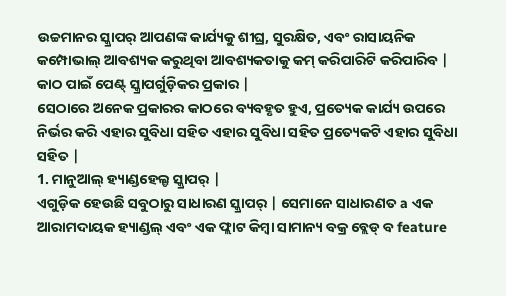ଉଚ୍ଚମାନର ସ୍କ୍ରାପର୍ ଆପଣଙ୍କ କାର୍ଯ୍ୟକୁ ଶୀଘ୍ର, ସୁରକ୍ଷିତ, ଏବଂ ରାସାୟନିକ କମ୍ପୋଭାଲ୍ ଆବଶ୍ୟକ କରୁଥିବା ଆବଶ୍ୟକତାକୁ କମ୍ କରିପାରିଟି କରିପାରିବ |
କାଠ ପାଇଁ ପେଣ୍ଟ୍ ସ୍କ୍ରାପର୍ଗୁଡ଼ିକର ପ୍ରକାର |
ସେଠାରେ ଅନେକ ପ୍ରକାରର କାଠରେ ବ୍ୟବହୃତ ହୁଏ, ପ୍ରତ୍ୟେକ କାର୍ଯ୍ୟ ଉପରେ ନିର୍ଭର କରି ଏହାର ସୁବିଧା ସହିତ ଏହାର ସୁବିଧା ସହିତ ପ୍ରତ୍ୟେକଟି ଏହାର ସୁବିଧା ସହିତ |
1. ମାନୁଆଲ୍ ହ୍ୟାଣ୍ଡହେଲ୍ଡ ସ୍କ୍ରାପର୍ |
ଏଗୁଡ଼ିକ ହେଉଛି ସବୁଠାରୁ ସାଧାରଣ ସ୍କ୍ରାପର୍ | ସେମାନେ ସାଧାରଣତ a ଏକ ଆରାମଦାୟକ ହ୍ୟାଣ୍ଡଲ୍ ଏବଂ ଏକ ଫ୍ଲାଟ କିମ୍ବା ସାମାନ୍ୟ ବକ୍ର ବ୍ଲେଡ୍ ବ feature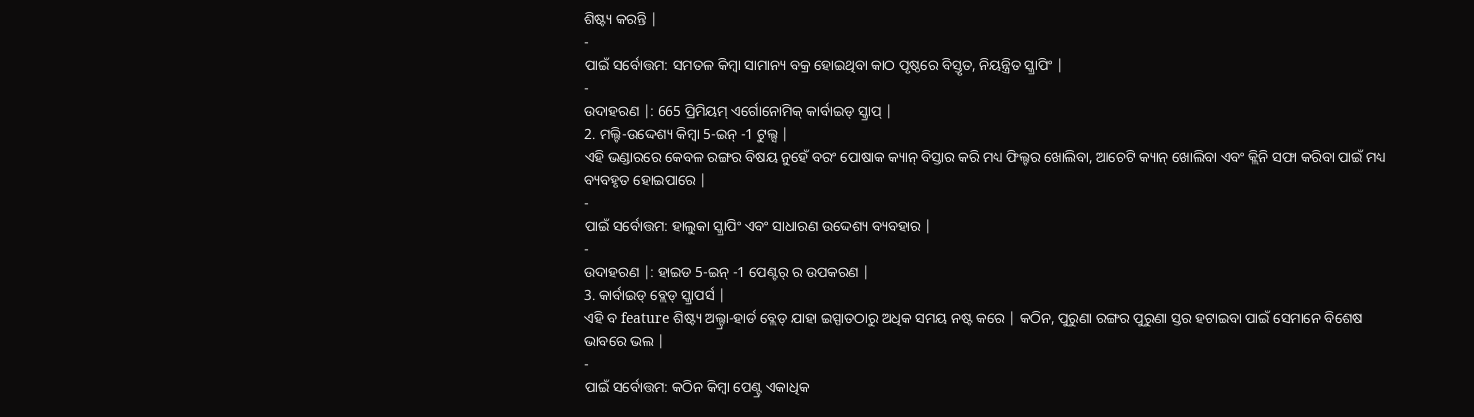ଶିଷ୍ଟ୍ୟ କରନ୍ତି |
-
ପାଇଁ ସର୍ବୋତ୍ତମ: ସମତଳ କିମ୍ବା ସାମାନ୍ୟ ବକ୍ର ହୋଇଥିବା କାଠ ପୃଷ୍ଠରେ ବିସ୍ତୃତ, ନିୟନ୍ତ୍ରିତ ସ୍କ୍ରାପିଂ |
-
ଉଦାହରଣ |: 665 ପ୍ରିମିୟମ୍ ଏର୍ଗୋନୋମିକ୍ କାର୍ବାଇଡ୍ ସ୍କ୍ରାପ୍ |
2. ମଲ୍ଟି-ଉଦ୍ଦେଶ୍ୟ କିମ୍ବା 5-ଇନ୍ -1 ଟୁଲ୍ସ |
ଏହି ଭଣ୍ଡାରରେ କେବଳ ରଙ୍ଗର ବିଷୟ ନୁହେଁ ବରଂ ପୋଷାକ କ୍ୟାନ୍ ବିସ୍ତାର କରି ମଧ୍ୟ ଫିଲ୍ଟର ଖୋଲିବା, ଆଚେଟି କ୍ୟାନ୍ ଖୋଲିବା ଏବଂ କ୍ଲିନି ସଫା କରିବା ପାଇଁ ମଧ୍ୟ ବ୍ୟବହୃତ ହୋଇପାରେ |
-
ପାଇଁ ସର୍ବୋତ୍ତମ: ହାଲୁକା ସ୍କ୍ରାପିଂ ଏବଂ ସାଧାରଣ ଉଦ୍ଦେଶ୍ୟ ବ୍ୟବହାର |
-
ଉଦାହରଣ |: ହାଇଡ 5-ଇନ୍ -1 ପେଣ୍ଟର୍ ର ଉପକରଣ |
3. କାର୍ବାଇଡ୍ ବ୍ଲେଡ୍ ସ୍କ୍ରାପର୍ସ |
ଏହି ବ feature ଶିଷ୍ଟ୍ୟ ଅଲ୍ଟ୍ରା-ହାର୍ଡ ବ୍ଲେଡ୍ ଯାହା ଇସ୍ପାତଠାରୁ ଅଧିକ ସମୟ ନଷ୍ଟ କରେ | କଠିନ, ପୁରୁଣା ରଙ୍ଗର ପୁରୁଣା ସ୍ତର ହଟାଇବା ପାଇଁ ସେମାନେ ବିଶେଷ ଭାବରେ ଭଲ |
-
ପାଇଁ ସର୍ବୋତ୍ତମ: କଠିନ କିମ୍ବା ପେଣ୍ଟ୍ର ଏକାଧିକ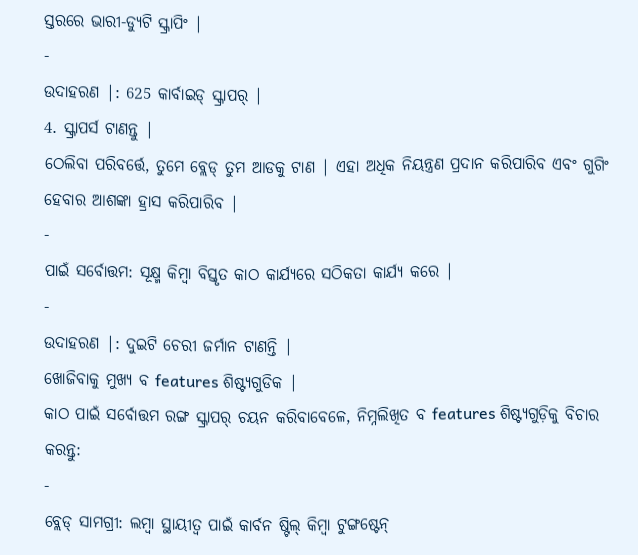ସ୍ତରରେ ଭାରୀ-ଡ୍ୟୁଟି ସ୍କ୍ରାପିଂ |
-
ଉଦାହରଣ |: 625 କାର୍ବାଇଡ୍ ସ୍କ୍ରାପର୍ |
4. ସ୍କ୍ରାପର୍ସ ଟାଣନ୍ତୁ |
ଠେଲିବା ପରିବର୍ତ୍ତେ, ତୁମେ ବ୍ଲେଡ୍ ତୁମ ଆଡକୁ ଟାଣ | ଏହା ଅଧିକ ନିୟନ୍ତ୍ରଣ ପ୍ରଦାନ କରିପାରିବ ଏବଂ ଗୁଗିଂ ହେବାର ଆଶଙ୍କା ହ୍ରାସ କରିପାରିବ |
-
ପାଇଁ ସର୍ବୋତ୍ତମ: ସୂକ୍ଷ୍ମ କିମ୍ବା ବିସ୍ତୃତ କାଠ କାର୍ଯ୍ୟରେ ସଠିକତା କାର୍ଯ୍ୟ କରେ |
-
ଉଦାହରଣ |: ଦୁଇଟି ଚେରୀ ଜର୍ମାନ ଟାଣନ୍ତି |
ଖୋଜିବାକୁ ମୁଖ୍ୟ ବ features ଶିଷ୍ଟ୍ୟଗୁଡିକ |
କାଠ ପାଇଁ ସର୍ବୋତ୍ତମ ରଙ୍ଗ ସ୍କ୍ରାପର୍ ଚୟନ କରିବାବେଳେ, ନିମ୍ନଲିଖିତ ବ features ଶିଷ୍ଟ୍ୟଗୁଡ଼ିକୁ ବିଚାର କରନ୍ତୁ:
-
ବ୍ଲେଡ୍ ସାମଗ୍ରୀ: ଲମ୍ବା ସ୍ଥାୟୀତ୍ୱ ପାଇଁ କାର୍ବନ ଷ୍ଟିଲ୍ କିମ୍ବା ଟୁଙ୍ଗଷ୍ଟେନ୍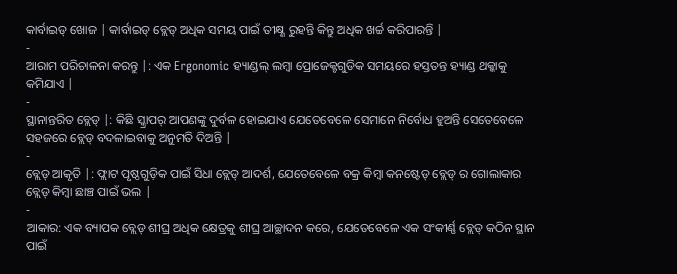କାର୍ବାଇଡ୍ ଖୋଜ | କାର୍ବାଇଡ୍ ବ୍ଲେଡ୍ ଅଧିକ ସମୟ ପାଇଁ ତୀକ୍ଷ୍ଣ ରୁହନ୍ତି କିନ୍ତୁ ଅଧିକ ଖର୍ଚ୍ଚ କରିପାରନ୍ତି |
-
ଆରାମ ପରିଚାଳନା କରନ୍ତୁ |: ଏକ Ergonomic ହ୍ୟାଣ୍ଡଲ୍ ଲମ୍ବା ପ୍ରୋଜେକ୍ଟଗୁଡିକ ସମୟରେ ହସ୍ତତନ୍ତ ହ୍ୟାଣ୍ଡ ଥକ୍କାକୁ କମିଯାଏ |
-
ସ୍ଥାନାନ୍ତରିତ ବ୍ଲେଡ୍ |: କିଛି ସ୍କ୍ରାପର୍ ଆପଣଙ୍କୁ ଦୁର୍ବଳ ହୋଇଯାଏ ଯେତେବେଳେ ସେମାନେ ନିର୍ବୋଧ ହୁଅନ୍ତି ସେତେବେଳେ ସହଜରେ ବ୍ଲେଡ୍ ବଦଳାଇବାକୁ ଅନୁମତି ଦିଅନ୍ତି |
-
ବ୍ଲେଡ୍ ଆକୃତି |: ଫ୍ଲାଟ ପୃଷ୍ଠଗୁଡ଼ିକ ପାଇଁ ସିଧା ବ୍ଲେଡ୍ ଆଦର୍ଶ, ଯେତେବେଳେ ବକ୍ର କିମ୍ବା କନଷ୍ଟେଡ୍ ବ୍ଲେଡ୍ ର ଗୋଲାକାର ବ୍ଲେଡ୍ କିମ୍ବା ଛାଞ୍ଚ ପାଇଁ ଭଲ |
-
ଆକାର: ଏକ ବ୍ୟାପକ ବ୍ଲେଡ୍ ଶୀଘ୍ର ଅଧିକ କ୍ଷେତ୍ରକୁ ଶୀଘ୍ର ଆଚ୍ଛାଦନ କରେ, ଯେତେବେଳେ ଏକ ସଂକୀର୍ଣ୍ଣ ବ୍ଲେଡ୍ କଠିନ ସ୍ଥାନ ପାଇଁ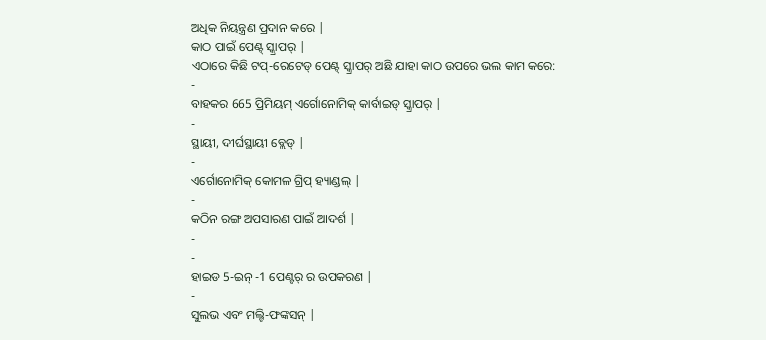ଅଧିକ ନିୟନ୍ତ୍ରଣ ପ୍ରଦାନ କରେ |
କାଠ ପାଇଁ ପେଣ୍ଟ୍ ସ୍କ୍ରାପର୍ |
ଏଠାରେ କିଛି ଟପ୍-ରେଟେଡ୍ ପେଣ୍ଟ୍ ସ୍କ୍ରାପର୍ ଅଛି ଯାହା କାଠ ଉପରେ ଭଲ କାମ କରେ:
-
ବାହକର 665 ପ୍ରିମିୟମ୍ ଏର୍ଗୋନୋମିକ୍ କାର୍ବାଇଡ୍ ସ୍କ୍ରାପର୍ |
-
ସ୍ଥାୟୀ, ଦୀର୍ଘସ୍ଥାୟୀ ବ୍ଲେଡ୍ |
-
ଏର୍ଗୋନୋମିକ୍ କୋମଳ ଗ୍ରିପ୍ ହ୍ୟାଣ୍ଡଲ୍ |
-
କଠିନ ରଙ୍ଗ ଅପସାରଣ ପାଇଁ ଆଦର୍ଶ |
-
-
ହାଇଡ 5-ଇନ୍ -1 ପେଣ୍ଟର୍ ର ଉପକରଣ |
-
ସୁଲଭ ଏବଂ ମଲ୍ଟି-ଫଙ୍କସନ୍ |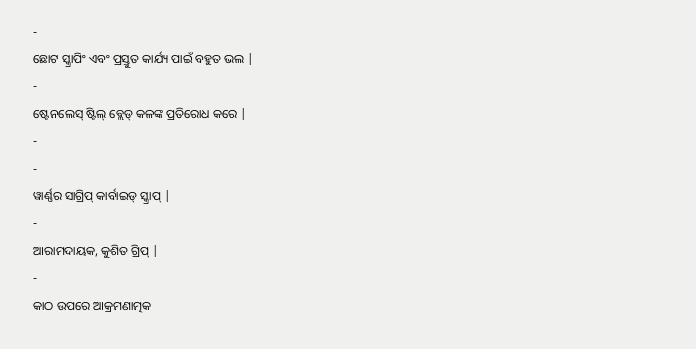-
ଛୋଟ ସ୍କ୍ରାପିଂ ଏବଂ ପ୍ରସ୍ତୁତ କାର୍ଯ୍ୟ ପାଇଁ ବହୁତ ଭଲ |
-
ଷ୍ଟେନଲେସ୍ ଷ୍ଟିଲ୍ ବ୍ଲେଡ୍ କଳଙ୍କ ପ୍ରତିରୋଧ କରେ |
-
-
ୱାର୍ଣ୍ଣର ସାଗ୍ରିପ୍ କାର୍ବାଇଡ୍ ସ୍କ୍ରାପ୍ |
-
ଆରାମଦାୟକ, କୁଶିତ ଗ୍ରିପ୍ |
-
କାଠ ଉପରେ ଆକ୍ରମଣାତ୍ମକ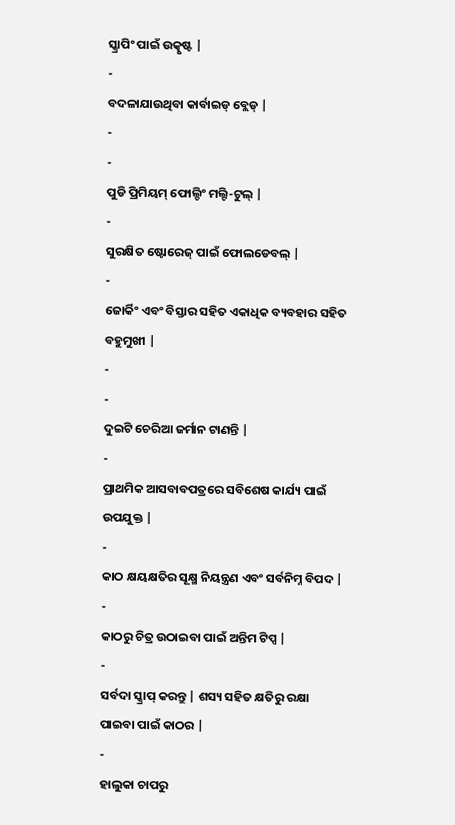ସ୍କ୍ରାପିଂ ପାଇଁ ଉତ୍କୃଷ୍ଟ |
-
ବଦଳାଯାଉଥିବା କାର୍ବାଇଡ୍ ବ୍ଲେଡ୍ |
-
-
ପୁଡି ପ୍ରିମିୟମ୍ ଫୋଲ୍ଡିଂ ମଲ୍ଟି-ଟୁଲ୍ |
-
ସୁରକ୍ଷିତ ଷ୍ଟୋରେଜ୍ ପାଇଁ ଫୋଲଡେବଲ୍ |
-
ଜୋର୍କିଂ ଏବଂ ବିସ୍ତାର ସହିତ ଏକାଧିକ ବ୍ୟବହାର ସହିତ ବହୁମୁଖୀ |
-
-
ଦୁଇଟି ଚେରିଆ ଜର୍ମାନ ଟାଣନ୍ତି |
-
ପ୍ରାଥମିକ ଆସବାବପତ୍ରରେ ସବିଶେଷ କାର୍ଯ୍ୟ ପାଇଁ ଉପଯୁକ୍ତ |
-
କାଠ କ୍ଷୟକ୍ଷତିର ସୂକ୍ଷ୍ମ ନିୟନ୍ତ୍ରଣ ଏବଂ ସର୍ବନିମ୍ନ ବିପଦ |
-
କାଠରୁ ଚିତ୍ର ଉଠାଇବା ପାଇଁ ଅନ୍ତିମ ଟିପ୍ସ |
-
ସର୍ବଦା ସ୍କ୍ରାପ୍ କରନ୍ତୁ | ଶସ୍ୟ ସହିତ କ୍ଷତିରୁ ରକ୍ଷା ପାଇବା ପାଇଁ କାଠର |
-
ହାଲୁକା ଚାପରୁ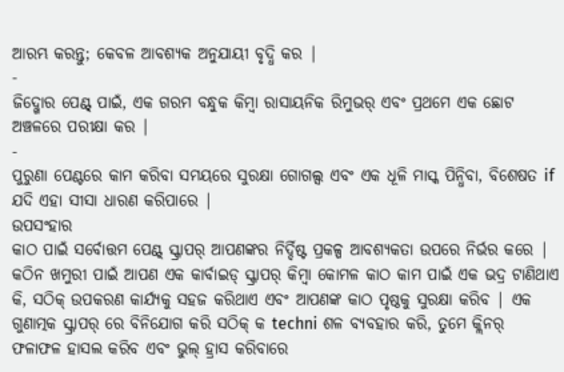ଆରମ୍ଭ କରନ୍ତୁ; କେବଳ ଆବଶ୍ୟକ ଅନୁଯାୟୀ ବୃଦ୍ଧି କର |
-
ଜିଦ୍ଖୋର ପେଣ୍ଟ୍ ପାଇଁ, ଏକ ଗରମ ବନ୍ଧୁକ କିମ୍ବା ରାସାୟନିକ ରିମୁଭର୍ ଏବଂ ପ୍ରଥମେ ଏକ ଛୋଟ ଅଞ୍ଚଳରେ ପରୀକ୍ଷା କର |
-
ପୁରୁଣା ପେଣ୍ଟରେ କାମ କରିବା ସମୟରେ ସୁରକ୍ଷା ଗୋଗଲ୍ସ ଏବଂ ଏକ ଧୂଳି ମାସ୍କ ପିନ୍ଧିବା, ବିଶେଷତ if ଯଦି ଏହା ସୀସା ଧାରଣ କରିପାରେ |
ଉପସଂହାର
କାଠ ପାଇଁ ସର୍ବୋତ୍ତମ ପେଣ୍ଟ୍ ସ୍କ୍ରାପର୍ ଆପଣଙ୍କର ନିର୍ଦ୍ଦିଷ୍ଟ ପ୍ରକଳ୍ପ ଆବଶ୍ୟକତା ଉପରେ ନିର୍ଭର କରେ | କଠିନ ଖମୁରୀ ପାଇଁ ଆପଣ ଏକ କାର୍ବାଇଡ୍ ସ୍କ୍ରାପର୍ କିମ୍ବା କୋମଳ କାଠ କାମ ପାଇଁ ଏକ ଭଦ୍ର ଟାଣିଥାଏ କି, ସଠିକ୍ ଉପକରଣ କାର୍ଯ୍ୟକୁ ସହଜ କରିଥାଏ ଏବଂ ଆପଣଙ୍କ କାଠ ପୃଷ୍ଠକୁ ସୁରକ୍ଷା କରିବ | ଏକ ଗୁଣାତ୍ମକ ସ୍କ୍ରାପର୍ ରେ ବିନିଯୋଗ କରି ସଠିକ୍ କ techni ଶଳ ବ୍ୟବହାର କରି, ତୁମେ କ୍ଲିନର୍ ଫଳାଫଳ ହାସଲ କରିବ ଏବଂ ଭୁଲ୍ ହ୍ରାସ କରିବାରେ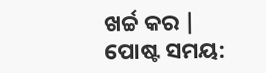ଖର୍ଚ୍ଚ କର |
ପୋଷ୍ଟ ସମୟ: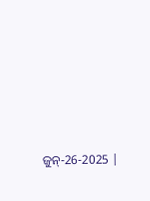ଜୁନ୍-26-2025 |